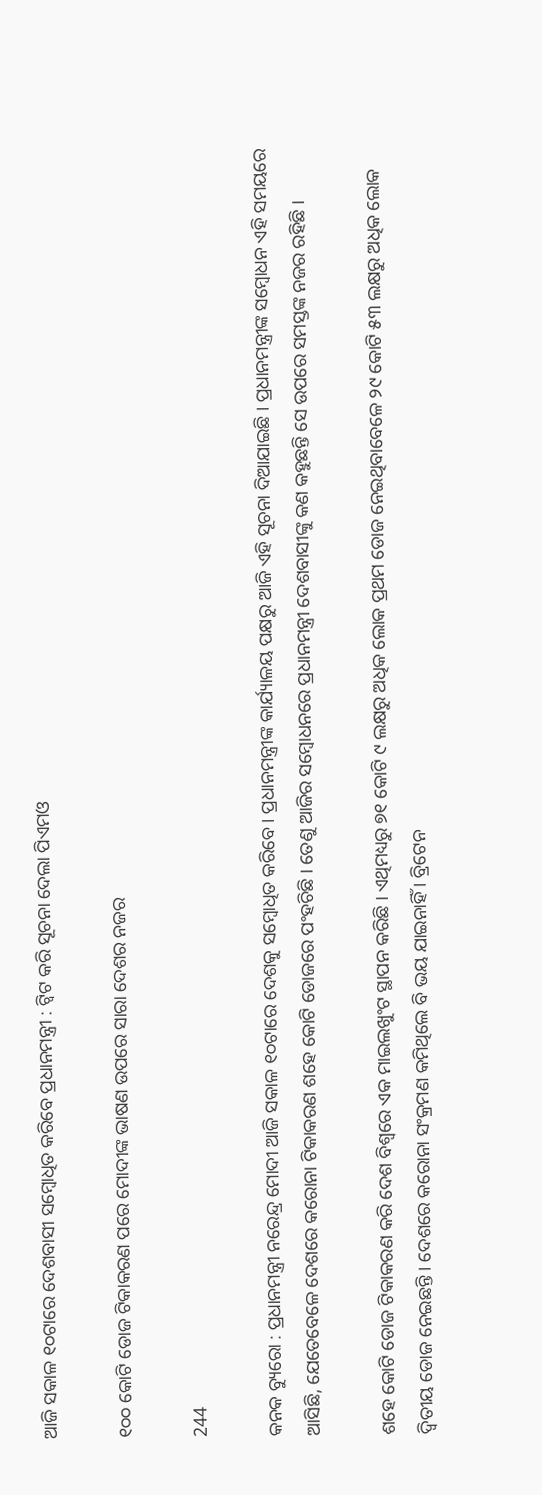ଆଜି ସକାଳ ୧୦ଟାରେ ଦେଶବାସୀ ସମ୍ବୋଧିତ କରିବେ ପ୍ରଧାନମନ୍ତ୍ରୀ : ଟ୍ୱିଟ କରି ସୂଚନା ଦେଲା ପିଏମଓ

୧୦୦ କୋଟି ଡୋଜ ଟିକାକରଣ ପରେ ମୋଦୀଙ୍କ ଭାଷଣ ଉପରେ ସାରା ଦେଶର ନଜର

244

କନକ ବ୍ୟୁରୋ : ପ୍ରଧାନମନ୍ତ୍ରୀ ନରେନ୍ଦ୍ର ମୋଦୀ ଆଜି ସକାଳ ୧୦ଟାରେ ଦେଶକୁ ସମ୍ବୋଧିତ କରିବେ । ପ୍ରଧାନମନ୍ତ୍ରୀଙ୍କ କାର୍ଯ୍ୟାଳୟ ପକ୍ଷରୁ ଆଜି ଏହି ସୂଚନା ଦିଆଯାଇଛି । ପ୍ରଧାନମନ୍ତ୍ରୀଙ୍କ ସମ୍ବୋଧନ ଏହି ସମୟରେ ଆସିଛି, ଯେତେବେଳେ ଦେଶରେ କରୋନା ଟିକାକରଣ ଶହେ କୋଟି ଡୋଜରେ ପଂହଚିଛି । ତେଣୁ ଆଜିର ସମ୍ବୋଧନରେ ପ୍ରଧାନମନ୍ତ୍ରୀ ଦେଶବାସୀଙ୍କୁ କଣ କହୁଛନ୍ତି ସେ ଉପରେ ସମସ୍ତଙ୍କ ନଜର ରହିଛି ।

ଶହେ କୋଟି ଡୋଜ ଟିକାକରଣ କରି ଦେଶ ବିଶ୍ୱରେ ଏକ ମାଇଲଖୁଂଟ ସ୍ଥାପନ କରିଛି । ଏଥିମଧ୍ୟରୁ ୭୧ କୋଟି ୯ ଲକ୍ଷରୁ ଅଧିକ ଲୋକ ପ୍ରଥମ ଡୋଜ ନେଇଥିବାବେଳେ ୨୯ କୋଟି ୫୩ ଲକ୍ଷରୁ ଅଧିକ ଲୋକ ଦ୍ୱିତୀୟ ଡୋଜ ନେଇଛନ୍ତି । ଦେଶରେ କରୋନା ସଂକ୍ରମଣ କମିଥିଲେ ବି ଭୟ ଯାଇନାହିଁ । ବ୍ରିଟେନ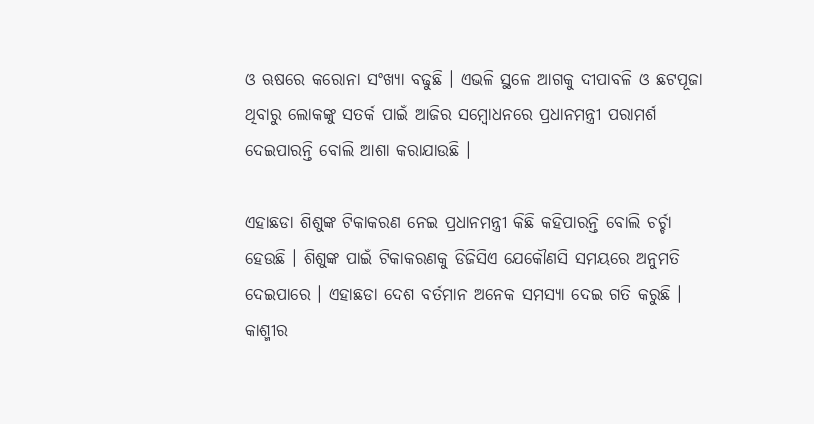ଓ ଋଷରେ କରୋନା ସଂଖ୍ୟା ବଢୁଛି । ଏଭଳି ସ୍ଥଳେ ଆଗକୁ ଦୀପାବଳି ଓ ଛଟପୂଜା ଥିବାରୁ ଲୋକଙ୍କୁ ସତର୍କ ପାଇଁ ଆଜିର ସମ୍ବୋଧନରେ ପ୍ରଧାନମନ୍ତ୍ରୀ ପରାମର୍ଶ ଦେଇପାରନ୍ତି ବୋଲି ଆଶା କରାଯାଉଛି ।

ଏହାଛଡା ଶିଶୁଙ୍କ ଟିକାକରଣ ନେଇ ପ୍ରଧାନମନ୍ତ୍ରୀ କିଛି କହିପାରନ୍ତି ବୋଲି ଚର୍ଚ୍ଚା ହେଉଛି । ଶିଶୁଙ୍କ ପାଇଁ ଟିକାକରଣକୁ ଡିଜିସିଏ ଯେକୌଣସି ସମୟରେ ଅନୁମତି ଦେଇପାରେ । ଏହାଛଡା ଦେଶ ବର୍ତମାନ ଅନେକ ସମସ୍ୟା ଦେଇ ଗତି କରୁଛି । କାଶ୍ମୀର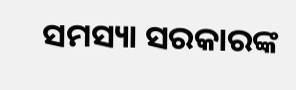ସମସ୍ୟା ସରକାରଙ୍କ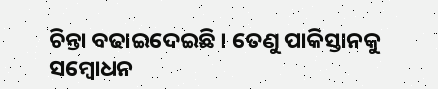ଚିନ୍ତା ବଢାଇଦେଇଛି । ତେଣୁ ପାକିସ୍ତାନକୁ ସମ୍ବୋଧନ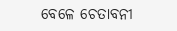ବେଳେ ଚେତାବନୀ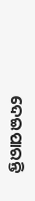ଦେଇପାରନ୍ତି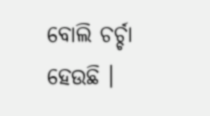ବୋଲି ଚର୍ଚ୍ଚା ହେଉଛି ।